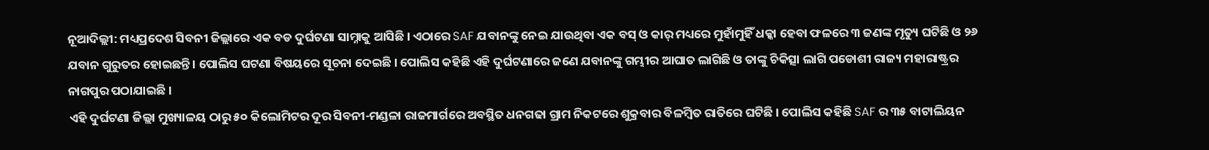ନୂଆଦିଲ୍ଲୀ: ମଧ୍ୟପ୍ରଦେଶ ସିବନୀ ଜିଲ୍ଲାରେ ଏକ ବଡ ଦୁର୍ଘଟଣା ସାମ୍ନାକୁ ଆସିଛି । ଏଠାରେ SAF ଯବାନଙ୍କୁ ନେଇ ଯାଉଥିବା ଏକ ବସ୍ ଓ କାର୍ ମଧ୍ୟରେ ମୁହାଁମୁହିଁ ଧକ୍କା ହେବା ଫଳରେ ୩ ଜଣଙ୍କ ମୃତ୍ୟୁ ଘଟିଛି ଓ ୨୬ ଯବାନ ଗୁରୁତର ହୋଇଛନ୍ତି । ପୋଲିସ ଘଟଣା ବିଷୟରେ ସୂଚନା ଦେଇଛି । ପୋଲିସ କହିଛି ଏହି ଦୁର୍ଘଟଣାରେ ଜଣେ ଯବାନଙ୍କୁ ଗମ୍ଭୀର ଆଘାତ ଲାଗିଛି ଓ ତାଙ୍କୁ ଚିକିତ୍ସା ଲାଗି ପଡୋଶୀ ରାଜ୍ୟ ମହାରାଷ୍ଟ୍ରର ନାଗପୁର ପଠାଯାଇଛି ।
ଏହି ଦୁର୍ଘଟଣା ଜିଲ୍ଲା ମୁଖ୍ୟାଳୟ ଠାରୁ ୫୦ କିଲୋମିଟର ଦୂର ସିବନୀ-ମଣ୍ଡଳା ରାଜମାର୍ଗରେ ଅବସ୍ଥିତ ଧନଗଢା ଗ୍ରାମ ନିକଟରେ ଶୁକ୍ରବାର ବିଳମ୍ବିତ ରାତିରେ ଘଟିଛି । ପୋଲିସ କହିଛି SAF ର ୩୫ ବାଟାଲିୟନ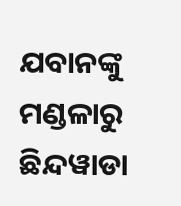ଯବାନଙ୍କୁ ମଣ୍ଡଳାରୁ ଛିନ୍ଦୱାଡା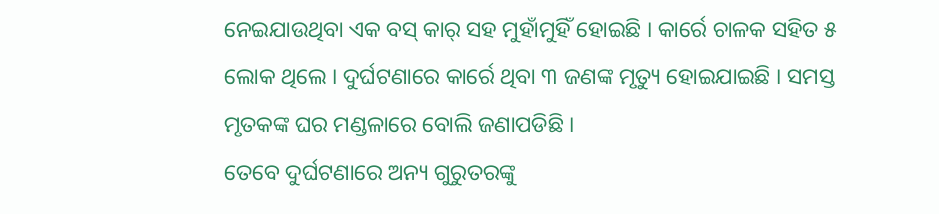ନେଇଯାଉଥିବା ଏକ ବସ୍ କାର୍ ସହ ମୁହାଁମୁହିଁ ହୋଇଛି । କାର୍ରେ ଚାଳକ ସହିତ ୫ ଲୋକ ଥିଲେ । ଦୁର୍ଘଟଣାରେ କାର୍ରେ ଥିବା ୩ ଜଣଙ୍କ ମୃତ୍ୟୁ ହୋଇଯାଇଛି । ସମସ୍ତ ମୃତକଙ୍କ ଘର ମଣ୍ଡଳାରେ ବୋଲି ଜଣାପଡିଛି ।
ତେବେ ଦୁର୍ଘଟଣାରେ ଅନ୍ୟ ଗୁରୁତରଙ୍କୁ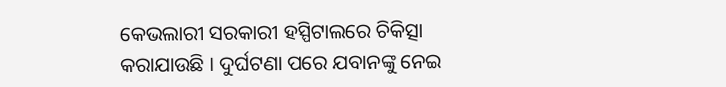କେଭଲାରୀ ସରକାରୀ ହସ୍ପିଟାଲରେ ଚିକିତ୍ସା କରାଯାଉଛି । ଦୁର୍ଘଟଣା ପରେ ଯବାନଙ୍କୁ ନେଇ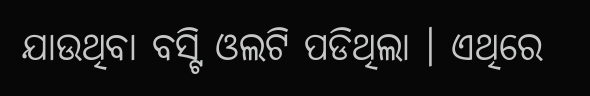ଯାଉଥିବା ବସ୍ଟି ଓଲଟି ପଡିଥିଲା । ଏଥିରେ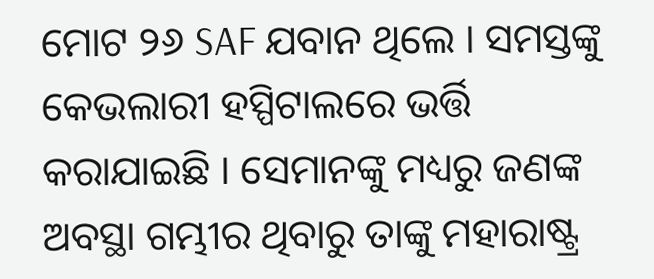ମୋଟ ୨୬ SAF ଯବାନ ଥିଲେ । ସମସ୍ତଙ୍କୁ କେଭଲାରୀ ହସ୍ପିଟାଲରେ ଭର୍ତ୍ତି କରାଯାଇଛି । ସେମାନଙ୍କୁ ମଧ୍ୟରୁ ଜଣଙ୍କ ଅବସ୍ଥା ଗମ୍ଭୀର ଥିବାରୁ ତାଙ୍କୁ ମହାରାଷ୍ଟ୍ର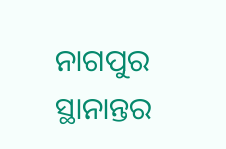ନାଗପୁର ସ୍ଥାନାନ୍ତର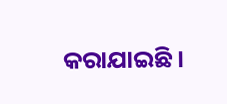କରାଯାଇଛି ।